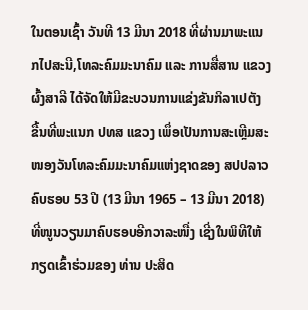ໃນຕອນເຊົ້າ ວັນທີ 13 ມີນາ 2018 ທີ່ຜ່ານມາພະແນກໄປສະນີ,ໂທລະຄົມມະນາຄົມ ແລະ ການສື່ສານ ແຂວງຜົ້ງສາລີ ໄດ້ຈັດໃຫ້ມີຂະບວນການແຂ່ງຂັນກິລາເປຕັງ ຂື້ນທີ່ພະແນກ ປທສ ແຂວງ ເພຶ່ອເປັນການສະເຫຼີມສະໜອງວັນໂທລະຄົມມະນາຄົມແຫ່ງຊາດຂອງ ສປປລາວ ຄົບຮອບ 53 ປີ (13 ມີນາ 1965 – 13 ມີນາ 2018) ທີ່ໜູນວຽນມາຄົບຮອບອີກວາລະໜື່ງ ເຊີ່ງໃນພິທີໃຫ້ກຽດເຂົ້າຮ່ວມຂອງ ທ່ານ ປະສິດ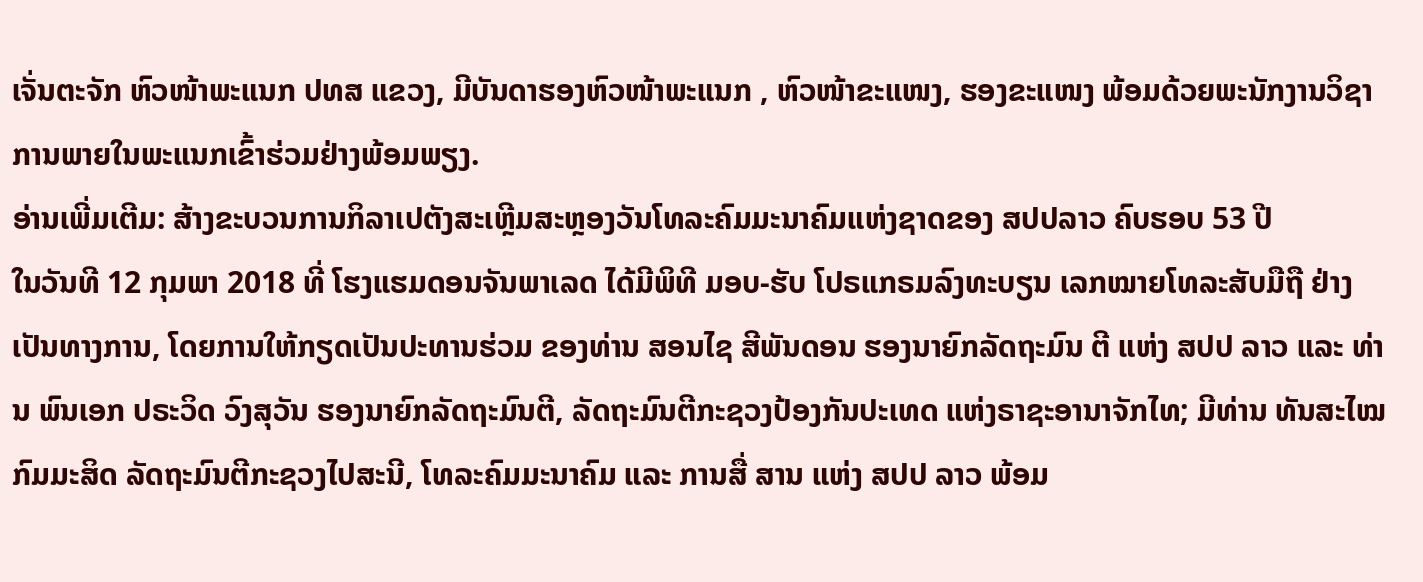ເຈັ່ນຕະຈັກ ຫົວໜ້າພະແນກ ປທສ ແຂວງ, ມີບັນດາຮອງຫົວໜ້າພະແນກ , ຫົວໜ້າຂະແໜງ, ຮອງຂະແໜງ ພ້ອມດ້ວຍພະນັກງານວິຊາການພາຍໃນພະແນກເຂົ້າຮ່ວມຢ່າງພ້ອມພຽງ.
ອ່ານເພີ່ມເຕີມ: ສ້າງຂະບວນການກິລາເປຕັງສະເຫຼີມສະຫຼອງວັນໂທລະຄົມມະນາຄົມແຫ່ງຊາດຂອງ ສປປລາວ ຄົບຮອບ 53 ປີ
ໃນວັນທີ 12 ກຸມພາ 2018 ທີ່ ໂຮງແຮມດອນຈັນພາເລດ ໄດ້ມີພິທີ ມອບ-ຮັບ ໂປຣແກຣມລົງທະບຽນ ເລກໝາຍໂທລະສັບມືຖື ຢ່າງເປັນທາງການ, ໂດຍການໃຫ້ກຽດເປັນປະທານຮ່ວມ ຂອງທ່ານ ສອນໄຊ ສີພັນດອນ ຮອງນາຍົກລັດຖະມົນ ຕີ ແຫ່ງ ສປປ ລາວ ແລະ ທ່ານ ພົນເອກ ປຣະວິດ ວົງສຸວັນ ຮອງນາຍົກລັດຖະມົນຕີ, ລັດຖະມົນຕີກະຊວງປ້ອງກັນປະເທດ ແຫ່ງຣາຊະອານາຈັກໄທ; ມີທ່ານ ທັນສະໄໝ ກົມມະສິດ ລັດຖະມົນຕີກະຊວງໄປສະນີ, ໂທລະຄົມມະນາຄົມ ແລະ ການສື່ ສານ ແຫ່ງ ສປປ ລາວ ພ້ອມ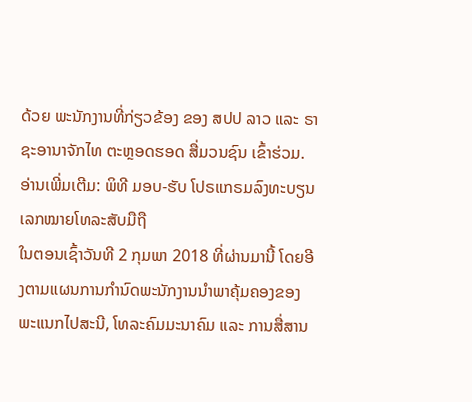ດ້ວຍ ພະນັກງານທີ່ກ່ຽວຂ້ອງ ຂອງ ສປປ ລາວ ແລະ ຣາຊະອານາຈັກໄທ ຕະຫຼອດຮອດ ສື່ມວນຊົນ ເຂົ້າຮ່ວມ.
ອ່ານເພີ່ມເຕີມ: ພິທີ ມອບ-ຮັບ ໂປຣແກຣມລົງທະບຽນ ເລກໝາຍໂທລະສັບມືຖື
ໃນຕອນເຊົ້າວັນທີ 2 ກຸມພາ 2018 ທີ່ຜ່ານມານີ້ ໂດຍອີງຕາມແຜນການກຳນົດພະນັກງານນຳພາຄຸ້ມຄອງຂອງພະແນກໄປສະນີ, ໂທລະຄົມມະນາຄົມ ແລະ ການສື່ສານ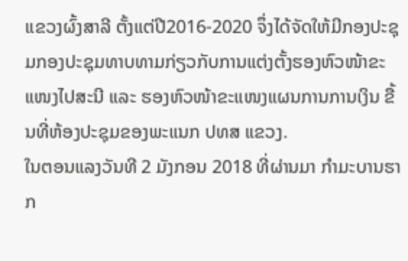ແຂວງຜົ້ງສາລີ ຕັ້ງແຕ່ປີ2016-2020 ຈຶ່ງໄດ້ຈັດໃຫ້ມີກອງປະຊຸມກອງປະຊຸມທາບທາມກ່ຽວກັບການແຕ່ງຕັ້ງຮອງຫົວໜ້າຂະແໜງໄປສະນີ ແລະ ຮອງຫົວໜ້າຂະແໜງແຜນການການເງິນ ຂື້ນທີ່ຫ້ອງປະຊຸມຂອງພະແນກ ປທສ ແຂວງ.
ໃນຕອນແລງວັນທີ 2 ມັງກອນ 2018 ທີ່ຜ່ານມາ ກຳມະບານຮາກ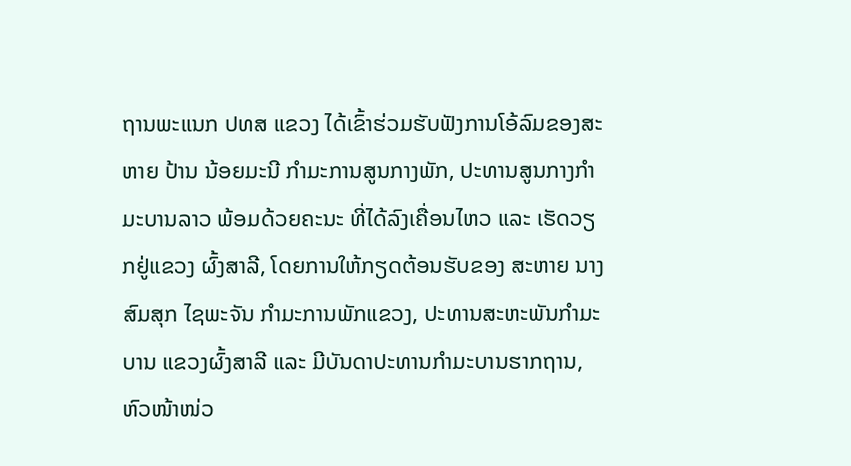ຖານພະແນກ ປທສ ແຂວງ ໄດ້ເຂົ້າຮ່ວມຮັບຟັງການໂອ້ລົມຂອງສະຫາຍ ປ້ານ ນ້ອຍມະນີ ກຳມະການສູນກາງພັກ, ປະທານສູນກາງກຳມະບານລາວ ພ້ອມດ້ວຍຄະນະ ທີ່ໄດ້ລົງເຄື່ອນໄຫວ ແລະ ເຮັດວຽກຢູ່ແຂວງ ຜົ້ງສາລີ, ໂດຍການໃຫ້ກຽດຕ້ອນຮັບຂອງ ສະຫາຍ ນາງ ສົມສຸກ ໄຊພະຈັນ ກຳມະການພັກແຂວງ, ປະທານສະຫະພັນກຳມະບານ ແຂວງຜົ້ງສາລີ ແລະ ມີບັນດາປະທານກຳມະບານຮາກຖານ, ຫົວໜ້າໜ່ວ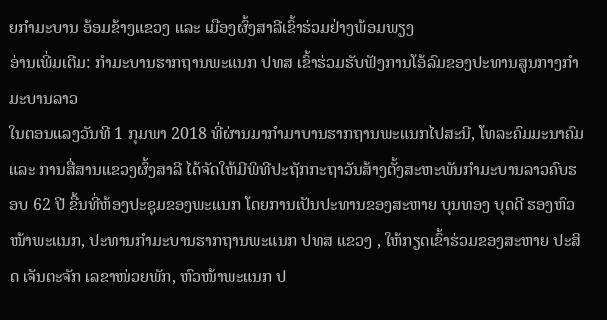ຍກຳມະບານ ອ້ອມຂ້າງແຂວງ ແລະ ເມືອງຜົ້ງສາລີເຂົ້າຮ່ວມຢ່າງພ້ອມພຽງ
ອ່ານເພີ່ມເຕີມ: ກຳມະບານຮາກຖານພະແນກ ປທສ ເຂົ້າຮ່ວມຮັບຟັງການໂອ້ລົມຂອງປະທານສູນກາງກຳມະບານລາວ
ໃນຕອນແລງວັນທີ 1 ກຸມພາ 2018 ທີ່ຜ່ານມາກຳມາບານຮາກຖານພະແນກໄປສະນີ, ໂທລະຄົມມະນາຄົມ ແລະ ການສື່ສານແຂວງຜົ້ງສາລີ ໄດ້ຈັດໃຫ້ມີພິທີປະຖັກກະຖາວັນສ້າງຕັ້ງສະຫະພັນກຳມະບານລາວຄົບຮອບ 62 ປີ ຂື້ນທີ່ຫ້ອງປະຊຸມຂອງພະແນກ ໂດຍການເປັນປະທານຂອງສະຫາຍ ບຸນທອງ ບຸດດີ ຮອງຫົວໜ້າພະແນກ, ປະທານກຳມະບານຮາກຖານພະແນກ ປທສ ແຂວງ , ໃຫ້ກຽດເຂົ້າຮ່ວມຂອງສະຫາຍ ປະສິດ ເຈັນຕະຈັກ ເລຂາໜ່ວຍພັກ, ຫົວໜ້າພະແນກ ປ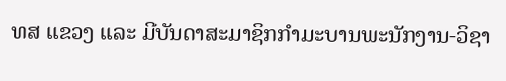ທສ ແຂວງ ແລະ ມີບັນດາສະມາຊິກກຳມະບານພະນັກງານ-ວິຊາ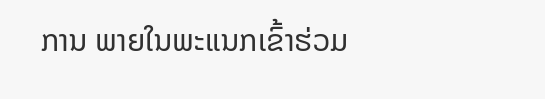ການ ພາຍໃນພະແນກເຂົ້າຮ່ວມ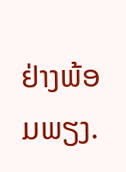ຢ່າງພ້ອມພຽງ.